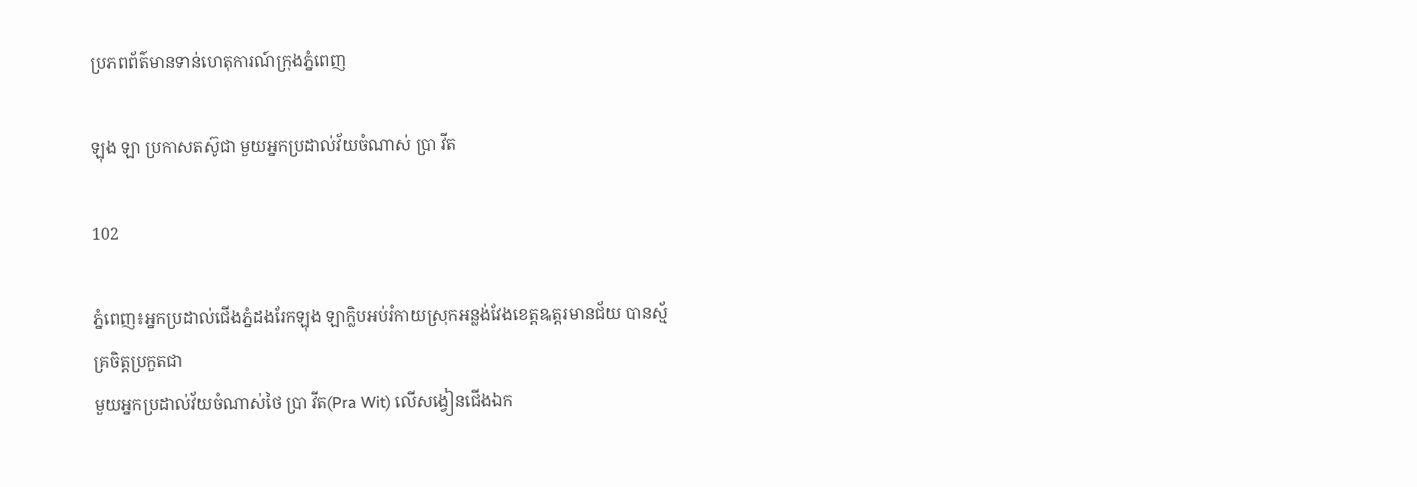ប្រភពព័ត៌មានទាន់ហេតុការណ៍ក្រុងភ្នំពេញ

ឡុង ឡា ប្រកាសតស៊ូជា មួយអ្នកប្រដាល់វ័យចំណាស់ ប្រា វីត

102

ភ្នំពេញ៖អ្នកប្រដាល់ជើងភ្នំដងរែកឡុង ឡាក្លិបអប់រំកាយស្រុកអន្លង់វែងខេត្តឩត្តរមានជ័យ បានស្ម័គ្រចិត្តប្រកួតជា
មួយអ្នកប្រដាល់វ័យចំណាស់ថៃ ប្រា វីត(Pra Wit) លើសង្វៀនជើងឯក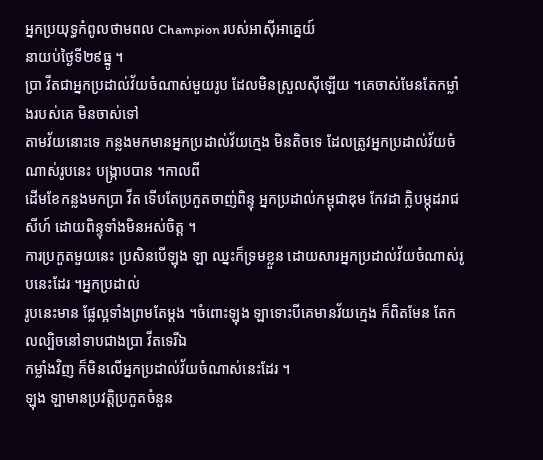អ្នកប្រយុទ្ធកំពូលថាមពល Champion របស់អាស៊ីអាគ្នេយ៍
នាយប់ថ្ងៃទី២៩ធ្នូ ។
ប្រា វីតជាអ្នកប្រដាល់វ័យចំណាស់មួយរូប ដែលមិនស្រួលស៊ីឡើយ ។គេចាស់មែនតែកម្លាំងរបស់គេ មិនចាស់ទៅ
តាមវ័យនោះទេ កន្លងមកមានអ្នកប្រដាល់វ័យក្មេង មិនតិចទេ ដែលត្រូវអ្នកប្រដាល់វ័យចំណាស់រូបនេះ បង្ក្រាបបាន ។កាលពី
ដើមខែកន្លងមកប្រា វីត ទើបតែប្រកួតចាញ់ពិន្ទុ អ្នកប្រដាល់កម្ពុជាឌុម កែវដា ក្លិបម្កុដរាជសីហ៍ ដោយពិន្ទុទាំងមិនអស់ចិត្ត ។
ការប្រកួតមួយនេះ ប្រសិនបើឡុង ឡា ឈ្នះក៏ទ្រមខ្លួន ដោយសារអ្នកប្រដាល់វ័យចំណាស់រូបនេះដែរ ។អ្នកប្រដាល់
រូបនេះមាន ផ្លែល្អទាំងព្រមតែម្ដង ។ចំពោះឡុង ឡាទោះបីគេមានវ័យក្មេង ក៏ពិតមែន តែកលល្បិចនៅទាបជាងប្រា វីតទេរីឯ
កម្លាំងវិញ ក៏មិនលើអ្នកប្រដាល់វ័យចំណាស់នេះដែរ ។
ឡុង ឡាមានប្រវត្តិប្រកួតចំនួន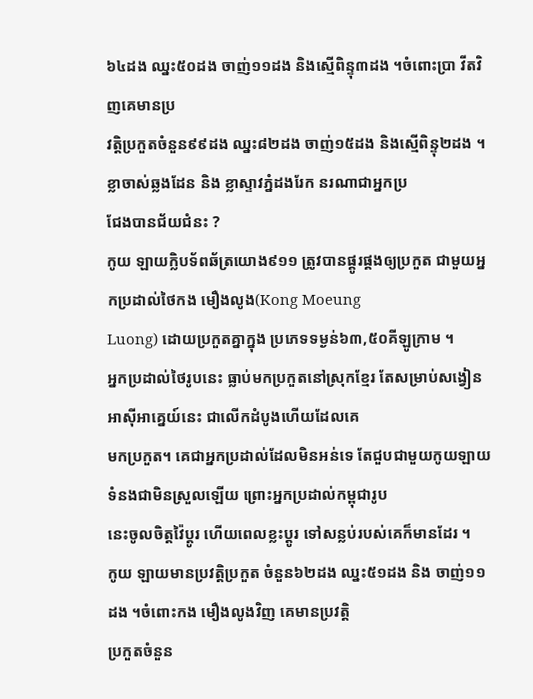៦៤ដង ឈ្នះ៥០ដង ចាញ់១១ដង និងស្មើពិន្ទុ៣ដង ។ចំពោះប្រា វីតវិញគេមានប្រ
វត្តិប្រកួតចំនួន៩៩ដង ឈ្នះ៨២ដង ចាញ់១៥ដង និងស្មើពិន្ទុ២ដង ។ខ្លាចាស់ឆ្លងដែន និង ខ្លាស្ទាវភ្នំដងរែក នរណាជាអ្នកប្រ
ជែងបានជ័យជំនះ ?
កូយ ឡាយក្លិបទ័ពឆ័ត្រយោង៩១១ ត្រូវបានផ្គូរផ្គងឲ្យប្រកួត ជាមួយអ្នកប្រដាល់ថៃកង មឿងលូង(Kong Moeung
Luong) ដោយប្រកួតគ្នាក្នុង ប្រភេទទម្ងន់៦៣,៥០គីឡូក្រាម ។
អ្នកប្រដាល់ថៃរូបនេះ ធ្លាប់មកប្រកួតនៅស្រុកខ្មែរ តែសម្រាប់សង្វៀនអាស៊ីអាគ្នេយ៍នេះ ជាលើកដំបូងហើយដែលគេ
មកប្រកួត។ គេជាអ្នកប្រដាល់ដែលមិនអន់ទេ តែជួបជាមួយកូយឡាយ ទំនងជាមិនស្រួលឡើយ ព្រោះអ្នកប្រដាល់កម្ពុជារូប
នេះចូលចិត្តវ៉ៃប្ដូរ ហើយពេលខ្លះប្ដូរ ទៅសន្លប់របស់គេក៏មានដែរ ។
កូយ ឡាយមានប្រវត្តិប្រកួត ចំនួន៦២ដង ឈ្នះ៥១ដង និង ចាញ់១១ដង ។ចំពោះកង មឿងលូងវិញ គេមានប្រវត្តិ
ប្រកួតចំនួន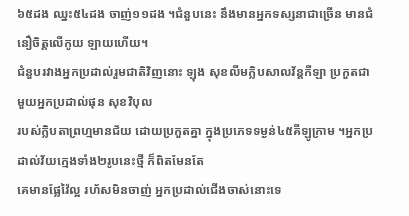៦៥ដង ឈ្នះ៥៤ដង ចាញ់១១ដង ។ជំនួបនេះ នឹងមានអ្នកទស្សនាជាច្រើន មានជំនឿចិត្តលើកូយ ឡាយហើយ។
ជំនួបរវាងអ្នកប្រដាល់រួមជាតិវិញនោះ ឡុង សុខលីមក្លិបសាលវ័ន្ដកីឡា ប្រកួតជាមួយអ្នកប្រដាល់ផុន សុខវិបុល
របស់ក្លិបតាព្រហ្មមានជ័យ ដោយប្រកួតគ្នា ក្នុងប្រភេទទម្ងន់៤៥គីឡូក្រាម ។អ្នកប្រដាល់វ័យក្មេងទាំង២រូបនេះថ្មី ក៏ពិតមែនតែ
គេមានផ្លែវ៉ៃល្អ រហ័សមិនចាញ់ អ្នកប្រដាល់ជើងចាស់នោះទេ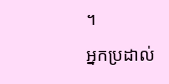។
អ្នកប្រដាល់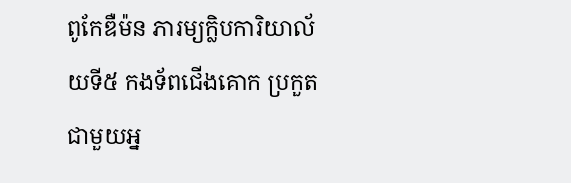ពូកែឌឺម៉ន ភារម្យក្លិបការិយាល័យទី៥ កងទ័ពជើងគោក ប្រកួតជាមួយអ្ន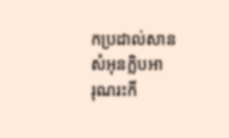កប្រដាល់សាន សំអុនក្លិបអា
រុណរះកី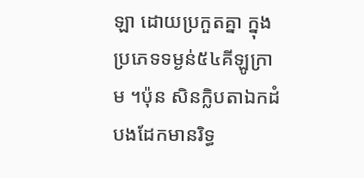ឡា ដោយប្រកួតគ្នា ក្នុងប្រភេទទម្ងន់៥៤គីឡូក្រាម ។ប៉ុន សិនក្លិបតាឯកដំបងដែកមានរិទ្ធ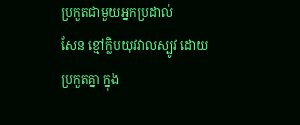ប្រកួតជាមួយអ្នកប្រដាល់
សែន ខ្មៅក្លិបយុវវាលស្បូវ ដោយប្រកួតគ្នា ក្នុង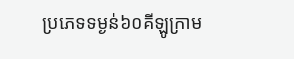ប្រភេទទម្ងន់៦០គីឡូក្រាម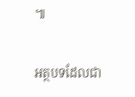៕

អត្ថបទដែលជា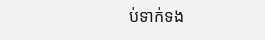ប់ទាក់ទង